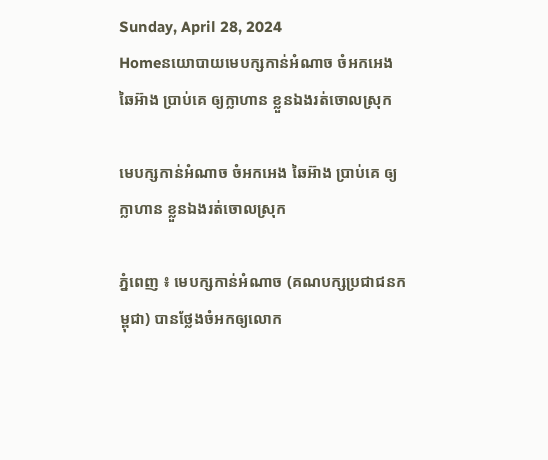Sunday, April 28, 2024
Homeនយោបាយមេបក្សកាន់អំណាច ចំអកអេង ឆៃអ៊ាង ប្រាប់គេ ឲ្យក្លាហាន ខ្លួនឯងរត់ចោលស្រុក

មេបក្សកាន់អំណាច ចំអកអេង ឆៃអ៊ាង ប្រាប់គេ ឲ្យក្លាហាន ខ្លួនឯងរត់ចោលស្រុក

ភ្នំពេញ ៖ មេបក្សកាន់អំណាច (គណបក្សប្រជាជនកម្ពុជា) បានថ្លែងចំអកឲ្យលោក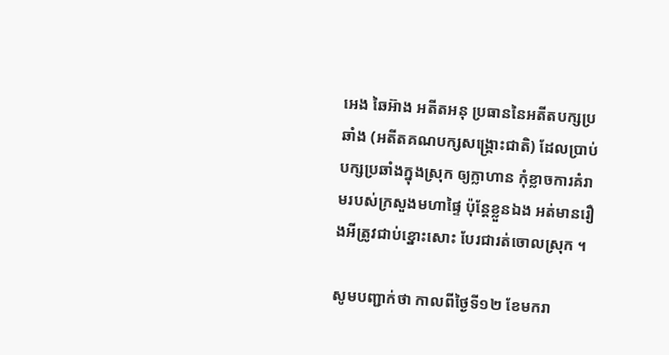អេង ឆៃអ៊ាង អតីតអនុ ប្រធាននៃអតីតបក្សប្រឆាំង (អតីតគណបក្សសង្គ្រោះជាតិ) ដែលប្រាប់បក្សប្រឆាំងក្នុងស្រុក ឲ្យក្លាហាន កុំខ្លាចការគំរាមរបស់ក្រសួងមហាផ្ទៃ ប៉ុន្តែខ្លួនឯង អត់មានរឿងអីត្រូវជាប់ខ្នោះសោះ បែរជារត់ចោលស្រុក ។

សូមបញ្ជាក់ថា កាលពីថ្ងៃទី១២ ខែមករា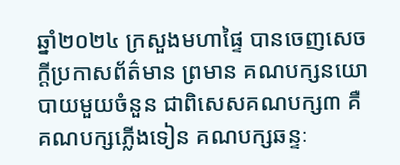ឆ្នាំ២០២៤ ក្រសួងមហាផ្ទៃ បានចេញសេចក្ដីប្រកាសព័ត៌មាន ព្រមាន គណបក្សនយោបាយមួយចំនួន ជាពិសេសគណបក្ស៣ គឺគណបក្សភ្លើងទៀន គណបក្សឆន្ទៈ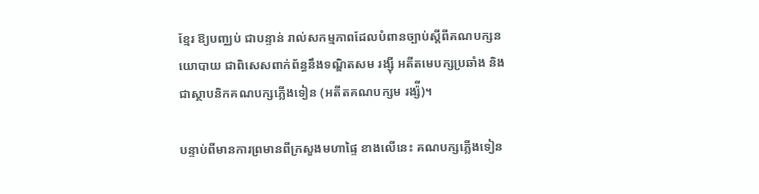ខ្មែរ ឱ្យបញ្ឈប់ ជាបន្ទាន់ រាល់សកម្មភាពដែលបំពានច្បាប់ស្តីពីគណបក្សនយោបាយ ជាពិសេសពាក់ព័ន្ធនឹងទណ្ឌិតសម រង្ស៊ី អតីតមេបក្សប្រឆាំង និងជាស្ថាបនិកគណបក្សភ្លើងទៀន (អតីតគណបក្សម រង្ស៉ី)។

បន្ទាប់ពីមានការព្រមានពីក្រសួងមហាផ្ទៃ ខាងលើនេះ គណបក្សភ្លើងទៀន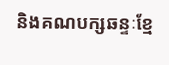និងគណបក្សឆន្ទៈខ្មែ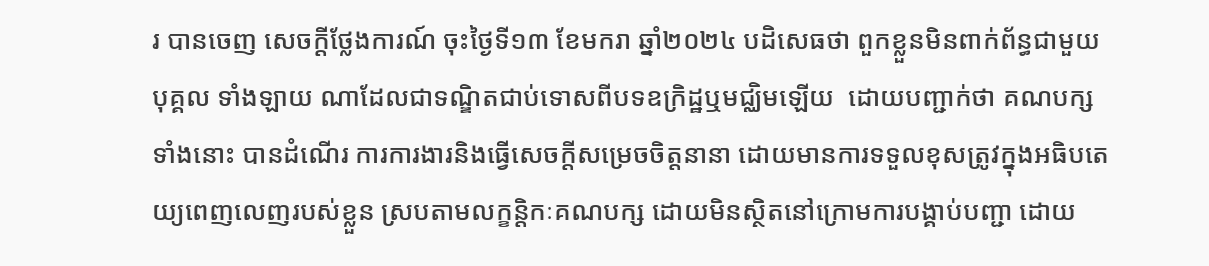រ បានចេញ សេចក្ដីថ្លែងការណ៍ ចុះថ្ងៃទី១៣ ខែមករា ឆ្នាំ២០២៤ បដិសេធថា ពួកខ្លួនមិនពាក់ព័ន្ធជាមួយបុគ្គល ទាំងឡាយ ណាដែលជាទណ្ឌិតជាប់ទោសពីបទឧក្រិដ្ឋឬមជ្ឈិមឡើយ  ដោយបញ្ជាក់ថា គណបក្សទាំងនោះ បានដំណើរ ការការងារនិងធ្វើសេចក្ដីសម្រេចចិត្តនានា ដោយមានការទទួលខុសត្រូវក្នុងអធិបតេយ្យពេញលេញរបស់ខ្លួន ស្របតាមលក្ខន្តិកៈគណបក្ស ដោយមិនស្ថិតនៅក្រោមការបង្គាប់បញ្ជា ដោយ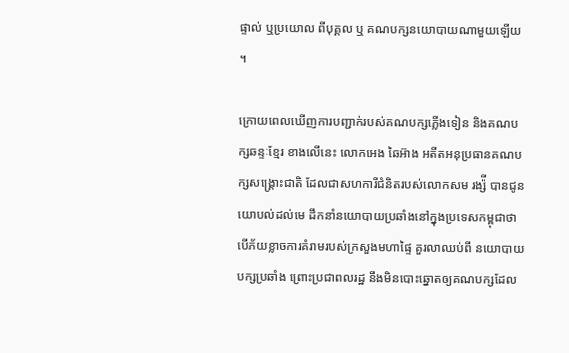ផ្ទាល់ ឬប្រយោល ពីបុគ្គល ឬ គណបក្សនយោបាយណាមួយឡើយ ។

ក្រោយពេលឃើញការបញ្ជាក់របស់គណបក្សភ្លើងទៀន និងគណបក្សឆន្ទៈខ្មែរ ខាងលើនេះ លោកអេង ឆៃអ៊ាង អតីតអនុប្រធានគណបក្សសង្គ្រោះជាតិ ដែលជាសហការីជំនិតរបស់លោកសម រង្ស៉ី បានជូនយោបល់ដល់មេ ដឹកនាំនយោបាយប្រឆាំងនៅក្នុងប្រទេសកម្ពុជាថា បើភ័យខ្លាចការគំរាមរបស់ក្រសួងមហាផ្ទៃ គួរលាឈប់ពី នយោបាយបក្សប្រឆាំង ព្រោះប្រជាពលរដ្ឋ នឹងមិនបោះឆ្នោតឲ្យគណបក្សដែល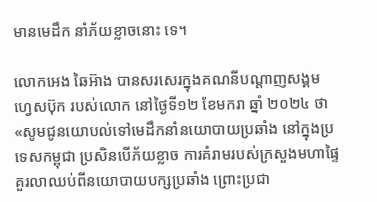មានមេដឹក នាំភ័យខ្លាចនោះ ទេ។

លោកអេង ឆៃអ៊ាង បានសរសេរក្នុងគណនីបណ្តាញសង្គម ហ្វេសប៊ុក របស់លោក នៅថ្ងៃទី១២ ខែមករា ឆ្នាំ ២០២៤ ថា «សូមជូនយោបល់ទៅមេដឹកនាំនយោបាយប្រឆាំង នៅក្នុងប្រទេសកម្ពុជា ប្រសិនបើភ័យខ្លាច ការគំរាមរបស់ក្រសួងមហាផ្ទៃ គួរលាឈប់ពីនយោបាយបក្សប្រឆាំង ព្រោះប្រជា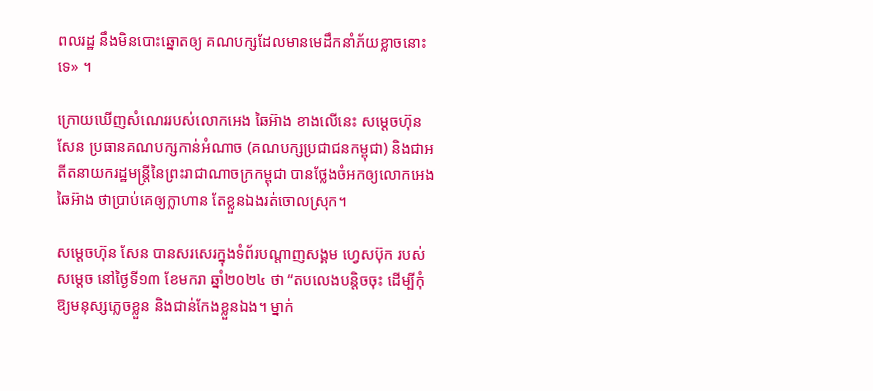ពលរដ្ឋ នឹងមិនបោះឆ្នោតឲ្យ គណបក្សដែលមានមេដឹកនាំភ័យខ្លាចនោះទេ» ។

ក្រោយឃើញសំណេររបស់លោកអេង ឆៃអ៊ាង ខាងលើនេះ សម្ដេចហ៊ុន សែន ប្រធានគណបក្សកាន់អំណាច (គណបក្សប្រជាជនកម្ពុជា) និងជាអតីតនាយករដ្ឋមន្រ្តីនៃព្រះរាជាណាចក្រកម្ពុជា បានថ្លែងចំអកឲ្យលោកអេង ឆៃអ៊ាង ថាប្រាប់គេឲ្យក្លាហាន តែខ្លួនឯងរត់ចោលស្រុក។

សម្តេចហ៊ុន សែន បានសរសេរក្នុងទំព័របណ្តាញសង្គម ហ្វេសប៊ុក របស់សម្តេច នៅថ្ងៃទី១៣ ខែមករា ឆ្នាំ២០២៤ ថា “តបលេងបន្តិចចុះ ដើម្បីកុំឱ្យមនុស្សភ្លេចខ្លួន និងជាន់កែងខ្លួនឯង។ ម្នាក់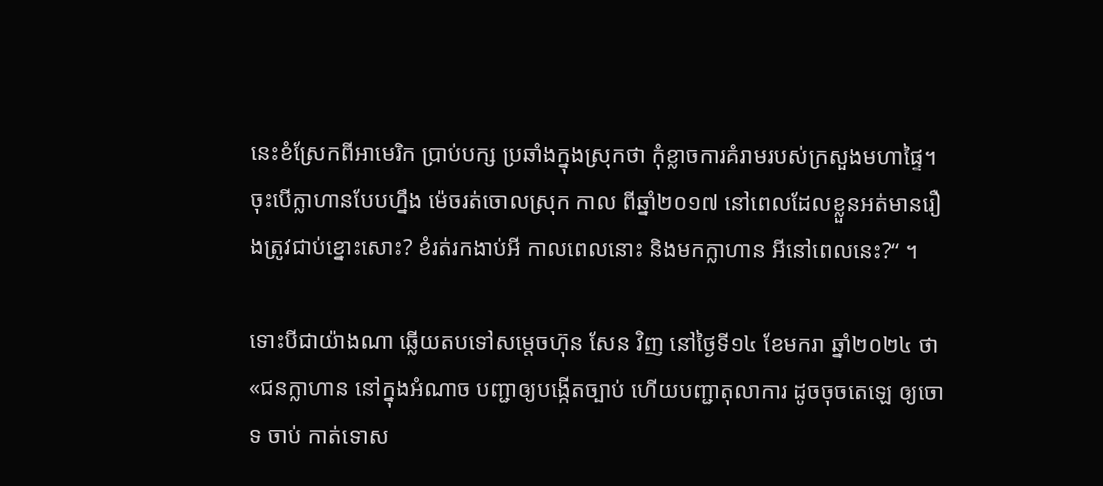នេះខំស្រែកពីអាមេរិក ប្រាប់បក្ស ប្រឆាំងក្នុងស្រុកថា កុំខ្លាចការគំរាមរបស់ក្រសួងមហាផ្ទៃ។ ចុះបើក្លាហានបែបហ្នឹង ម៉េចរត់ចោលស្រុក កាល ពីឆ្នាំ២០១៧ នៅពេលដែលខ្លួនអត់មានរឿងត្រូវជាប់ខ្នោះសោះ? ខំរត់រកងាប់អី កាលពេលនោះ និងមកក្លាហាន អីនៅពេលនេះ?“ ។

ទោះបីជាយ៉ាងណា ឆ្លើយតបទៅសម្តេចហ៊ុន សែន វិញ នៅថ្ងៃទី១៤ ខែមករា ឆ្នាំ២០២៤ ថា «ជនក្លាហាន នៅក្នុងអំណាច បញ្ជាឲ្យបង្កើតច្បាប់ ហើយបញ្ជាតុលាការ ដូចចុចតេឡេ ឲ្យចោទ ចាប់ កាត់ទោស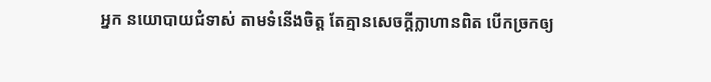អ្នក នយោបាយជំទាស់ តាមទំនើងចិត្ត តែគ្មានសេចក្តីក្លាហានពិត បើកច្រកឲ្យ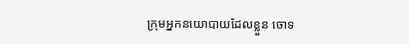ក្រុមអ្នកនយោបាយដែលខ្លួន ចោទ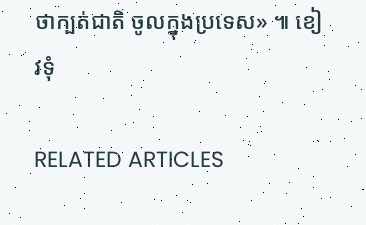ថាក្បត់ជាតិ ចូលក្នុងប្រទេស» ៕ ខៀវទុំ

RELATED ARTICLES